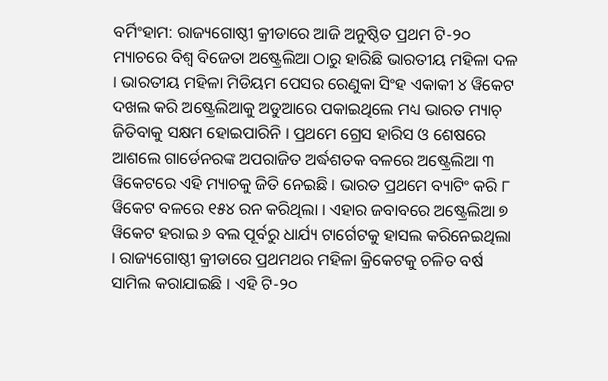ବର୍ମିଂହାମ: ରାଜ୍ୟଗୋଷ୍ଠୀ କ୍ରୀଡାରେ ଆଜି ଅନୁଷ୍ଠିତ ପ୍ରଥମ ଟି-୨୦ ମ୍ୟାଚରେ ବିଶ୍ୱ ବିଜେତା ଅଷ୍ଟ୍ରେଲିଆ ଠାରୁ ହାରିଛି ଭାରତୀୟ ମହିଳା ଦଳ । ଭାରତୀୟ ମହିଳା ମିଡିୟମ ପେସର ରେଣୁକା ସିଂହ ଏକାକୀ ୪ ୱିକେଟ ଦଖଲ କରି ଅଷ୍ଟ୍ରେଲିଆକୁ ଅଡୁଆରେ ପକାଇଥିଲେ ମଧ୍ୟ ଭାରତ ମ୍ୟାଚ୍ ଜିତିବାକୁ ସକ୍ଷମ ହୋଇପାରିନି । ପ୍ରଥମେ ଗ୍ରେସ ହାରିସ ଓ ଶେଷରେ ଆଶଲେ ଗାର୍ଡେନରଙ୍କ ଅପରାଜିତ ଅର୍ଦ୍ଧଶତକ ବଳରେ ଅଷ୍ଟ୍ରେଲିଆ ୩ ୱିକେଟରେ ଏହି ମ୍ୟାଚକୁ ଜିତି ନେଇଛି । ଭାରତ ପ୍ରଥମେ ବ୍ୟାଟିଂ କରି ୮ ୱିକେଟ ବଳରେ ୧୫୪ ରନ କରିଥିଲା । ଏହାର ଜବାବରେ ଅଷ୍ଟ୍ରେଲିଆ ୭ ୱିକେଟ ହରାଇ ୬ ବଲ ପୂର୍ବରୁ ଧାର୍ଯ୍ୟ ଟାର୍ଗେଟକୁ ହାସଲ କରିନେଇଥିଲା । ରାଜ୍ୟଗୋଷ୍ଠୀ କ୍ରୀଡାରେ ପ୍ରଥମଥର ମହିଳା କ୍ରିକେଟକୁ ଚଳିତ ବର୍ଷ ସାମିଲ କରାଯାଇଛି । ଏହି ଟି-୨୦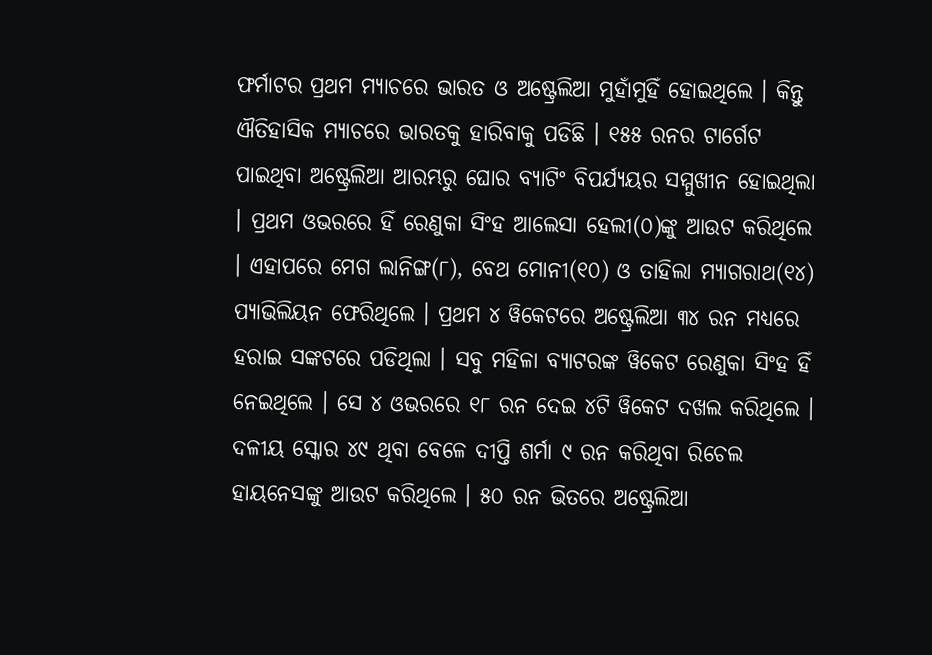ଫର୍ମାଟର ପ୍ରଥମ ମ୍ୟାଚରେ ଭାରତ ଓ ଅଷ୍ଟ୍ରେଲିଆ ମୁହାଁମୁହିଁ ହୋଇଥିଲେ । କିନ୍ତୁ ଐତିହାସିକ ମ୍ୟାଚରେ ଭାରତକୁ ହାରିବାକୁ ପଡିଛି । ୧୫୫ ରନର ଟାର୍ଗେଟ ପାଇଥିବା ଅଷ୍ଟ୍ରେଲିଆ ଆରମ୍ଭରୁ ଘୋର ବ୍ୟାଟିଂ ବିପର୍ଯ୍ୟୟର ସମ୍ମୁଖୀନ ହୋଇଥିଲା । ପ୍ରଥମ ଓଭରରେ ହିଁ ରେଣୁକା ସିଂହ ଆଲେସା ହେଲୀ(୦)ଙ୍କୁ ଆଉଟ କରିଥିଲେ । ଏହାପରେ ମେଗ ଲାନିଙ୍ଗ(୮), ବେଥ ମୋନୀ(୧୦) ଓ ତାହିଲା ମ୍ୟାଗରାଥ(୧୪) ପ୍ୟାଭିଲିୟନ ଫେରିଥିଲେ । ପ୍ରଥମ ୪ ୱିକେଟରେ ଅଷ୍ଟ୍ରେଲିଆ ୩୪ ରନ ମଧ୍ୟରେ ହରାଇ ସଙ୍କଟରେ ପଡିଥିଲା । ସବୁ ମହିଳା ବ୍ୟାଟରଙ୍କ ୱିକେଟ ରେଣୁକା ସିଂହ ହିଁ ନେଇଥିଲେ । ସେ ୪ ଓଭରରେ ୧୮ ରନ ଦେଇ ୪ଟି ୱିକେଟ ଦଖଲ କରିଥିଲେ । ଦଳୀୟ ସ୍କୋର ୪୯ ଥିବା ବେଳେ ଦୀପ୍ତି ଶର୍ମା ୯ ରନ କରିଥିବା ରିଚେଲ ହାୟନେସଙ୍କୁ ଆଉଟ କରିଥିଲେ । ୫୦ ରନ ଭିତରେ ଅଷ୍ଟ୍ରେଲିଆ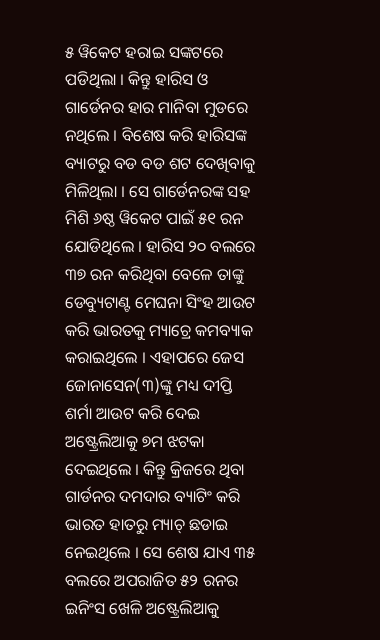୫ ୱିକେଟ ହରାଇ ସଙ୍କଟରେ ପଡିଥିଲା । କିନ୍ତୁ ହାରିସ ଓ ଗାର୍ଡେନର ହାର ମାନିବା ମୁଡରେ ନଥିଲେ । ବିଶେଷ କରି ହାରିସଙ୍କ ବ୍ୟାଟରୁ ବଡ ବଡ ଶଟ ଦେଖିବାକୁ ମିଳିଥିଲା । ସେ ଗାର୍ଡେନରଙ୍କ ସହ ମିଶି ୬ଷ୍ଠ ୱିକେଟ ପାଇଁ ୫୧ ରନ ଯୋଡିଥିଲେ । ହାରିସ ୨୦ ବଲରେ ୩୭ ରନ କରିଥିବା ବେଳେ ତାଙ୍କୁ ଡେବ୍ୟୁଟାଣ୍ଟ ମେଘନା ସିଂହ ଆଉଟ କରି ଭାରତକୁ ମ୍ୟାଚ୍ରେ କମବ୍ୟାକ କରାଇଥିଲେ । ଏହାପରେ ଜେସ ଜୋନାସେନ(୩)ଙ୍କୁ ମଧ୍ୟ ଦୀପ୍ତି ଶର୍ମା ଆଉଟ କରି ଦେଇ ଅଷ୍ଟ୍ରେଲିଆକୁ ୭ମ ଝଟକା ଦେଇଥିଲେ । କିନ୍ତୁ କ୍ରିଜରେ ଥିବା ଗାର୍ଡନର ଦମଦାର ବ୍ୟାଟିଂ କରି ଭାରତ ହାତରୁ ମ୍ୟାଚ୍ ଛଡାଇ ନେଇଥିଲେ । ସେ ଶେଷ ଯାଏ ୩୫ ବଲରେ ଅପରାଜିତ ୫୨ ରନର ଇନିଂସ ଖେଳି ଅଷ୍ଟ୍ରେଲିଆକୁ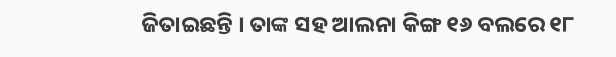ଜିତାଇଛନ୍ତି । ତାଙ୍କ ସହ ଆଲନା କିଙ୍ଗ ୧୬ ବଲରେ ୧୮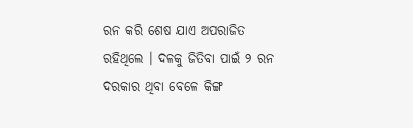ରନ କରି ଶେଷ ଯାଏ ଅପରାଜିତ ରହିଥିଲେ । ଦଳକୁ ଜିତିବା ପାଇଁ ୨ ରନ ଦରକାର ଥିବା ବେଳେ କିଙ୍ଗ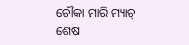ଚୌକା ମାରି ମ୍ୟାଚ୍ ଶେଷ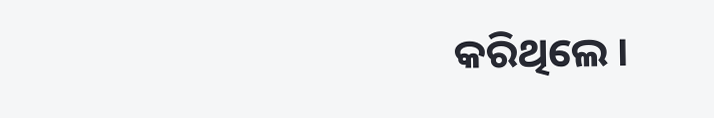କରିଥିଲେ ।